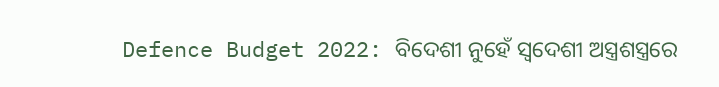Defence Budget 2022: ବିଦେଶୀ ନୁହେଁ ସ୍ୱଦେଶୀ ଅସ୍ତ୍ରଶସ୍ତ୍ରରେ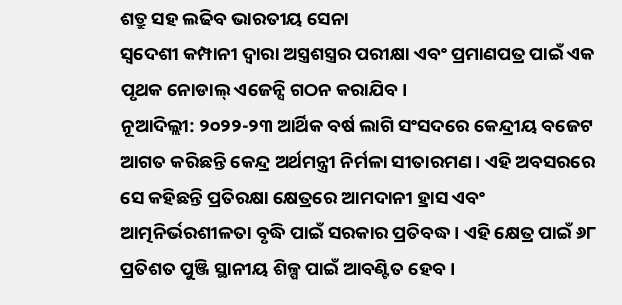ଶତ୍ରୁ ସହ ଲଢିବ ଭାରତୀୟ ସେନା
ସ୍ୱଦେଶୀ କମ୍ପାନୀ ଦ୍ୱାରା ଅସ୍ତ୍ରଶସ୍ତ୍ରର ପରୀକ୍ଷା ଏବଂ ପ୍ରମାଣପତ୍ର ପାଇଁ ଏକ ପୃଥକ ନୋଡାଲ୍ ଏଜେନ୍ସି ଗଠନ କରାଯିବ।
ନୂଆଦିଲ୍ଲୀ: ୨୦୨୨-୨୩ ଆର୍ଥିକ ବର୍ଷ ଲାଗି ସଂସଦରେ କେନ୍ଦ୍ରୀୟ ବଜେଟ ଆଗତ କରିଛନ୍ତି କେନ୍ଦ୍ର ଅର୍ଥମନ୍ତ୍ରୀ ନିର୍ମଳା ସୀତାରମଣ। ଏହି ଅବସରରେ ସେ କହିଛନ୍ତି ପ୍ରତିରକ୍ଷା କ୍ଷେତ୍ରରେ ଆମଦାନୀ ହ୍ରାସ ଏବଂ ଆତ୍ମନିର୍ଭରଶୀଳତା ବୃଦ୍ଧି ପାଇଁ ସରକାର ପ୍ରତିବଦ୍ଧ। ଏହି କ୍ଷେତ୍ର ପାଇଁ ୬୮ ପ୍ରତିଶତ ପୁଞ୍ଜି ସ୍ଥାନୀୟ ଶିଳ୍ପ ପାଇଁ ଆବଣ୍ଟିତ ହେବ।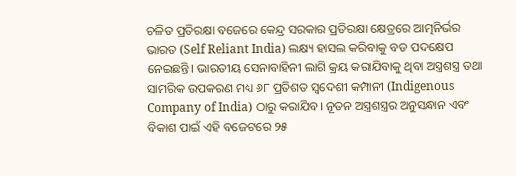ଚଳିତ ପ୍ରତିରକ୍ଷା ବଜେରେ କେନ୍ଦ୍ର ସରକାର ପ୍ରତିରକ୍ଷା କ୍ଷେତ୍ରରେ ଆତ୍ମନିର୍ଭର ଭାରତ (Self Reliant India) ଲକ୍ଷ୍ୟ ହାସଲ କରିବାକୁ ବଡ ପଦକ୍ଷେପ ନେଇଛନ୍ତି। ଭାରତୀୟ ସେନାବାହିନୀ ଲାଗି କ୍ରୟ କରାଯିବାକୁ ଥିବା ଅସ୍ତ୍ରଶସ୍ତ୍ର ତଥା ସାମରିକ ଉପକରଣ ମଧ୍ୟ ୬୮ ପ୍ରତିଶତ ସ୍ୱଦେଶୀ କମ୍ପାନୀ (Indigenous Company of India) ଠାରୁ କରାଯିବ। ନୂତନ ଅସ୍ତ୍ରଶସ୍ତ୍ରର ଅନୁସନ୍ଧାନ ଏବଂ ବିକାଶ ପାଇଁ ଏହି ବଜେଟରେ ୨୫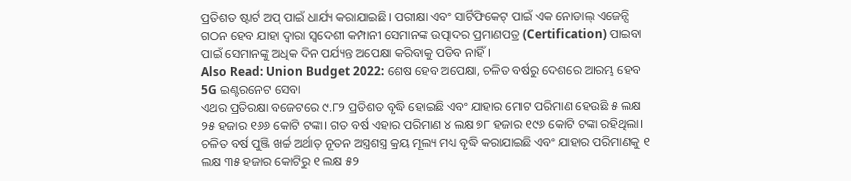ପ୍ରତିଶତ ଷ୍ଟାର୍ଟ ଅପ୍ ପାଇଁ ଧାର୍ଯ୍ୟ କରାଯାଇଛି। ପରୀକ୍ଷା ଏବଂ ସାର୍ଟିଫିକେଟ୍ ପାଇଁ ଏକ ନୋଡାଲ୍ ଏଜେନ୍ସି ଗଠନ ହେବ ଯାହା ଦ୍ୱାରା ସ୍ୱଦେଶୀ କମ୍ପାନୀ ସେମାନଙ୍କ ଉତ୍ପାଦର ପ୍ରମାଣପତ୍ର (Certification) ପାଇବା ପାଇଁ ସେମାନଙ୍କୁ ଅଧିକ ଦିନ ପର୍ଯ୍ୟନ୍ତ ଅପେକ୍ଷା କରିବାକୁ ପଡିବ ନାହିଁ।
Also Read: Union Budget 2022: ଶେଷ ହେବ ଅପେକ୍ଷା, ଚଳିତ ବର୍ଷରୁ ଦେଶରେ ଆରମ୍ଭ ହେବ 5G ଇଣ୍ଟରନେଟ ସେବା
ଏଥର ପ୍ରତିରକ୍ଷା ବଜେଟରେ ୯.୮୨ ପ୍ରତିଶତ ବୃଦ୍ଧି ହୋଇଛି ଏବଂ ଯାହାର ମୋଟ ପରିମାଣ ହେଉଛି ୫ ଲକ୍ଷ ୨୫ ହଜାର ୧୬୬ କୋଟି ଟଙ୍କା। ଗତ ବର୍ଷ ଏହାର ପରିମାଣ ୪ ଲକ୍ଷ ୭୮ ହଜାର ୧୯୬ କୋଟି ଟଙ୍କା ରହିଥିଲା। ଚଳିତ ବର୍ଷ ପୁଞ୍ଜି ଖର୍ଚ୍ଚ ଅର୍ଥାତ୍ ନୂତନ ଅସ୍ତ୍ରଶସ୍ତ୍ର କ୍ରୟ ମୂଲ୍ୟ ମଧ୍ୟ ବୃଦ୍ଧି କରାଯାଇଛି ଏବଂ ଯାହାର ପରିମାଣକୁ ୧ ଲକ୍ଷ ୩୫ ହଜାର କୋଟିରୁ ୧ ଲକ୍ଷ ୫୨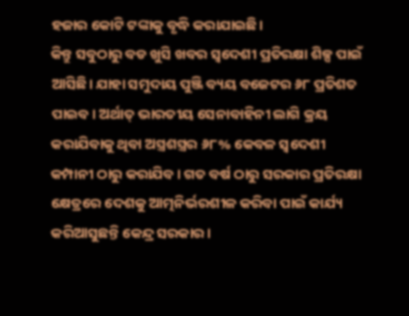ହଜାର କୋଟି ଟଙ୍କାକୁ ବୃଦ୍ଧି କରାଯାଇଛି।
କିନ୍ତୁ ସବୁଠାରୁ ବଡ ଖୁସି ଖବର ସ୍ୱଦେଶୀ ପ୍ରତିରକ୍ଷା ଶିଳ୍ପ ପାଇଁ ଆସିଛି। ଯାହା ସମୁଦାୟ ପୁଞ୍ଜି ବ୍ୟୟ ବଜେଟର ୬୮ ପ୍ରତିଶତ ପାଇବ। ଅର୍ଥାତ୍ ଭାରତୀୟ ସେନାବାହିନୀ ଲାଗି କ୍ରୟ କରାଯିବାକୁ ଥିବା ଅସ୍ତ୍ରଶସ୍ତ୍ରର ୬୮% କେବଳ ସ୍ୱଦେଶୀ କମ୍ପାନୀ ଠାରୁ କରାଯିବ। ଗତ ବର୍ଷ ଠାରୁ ସରକାର ପ୍ରତିରକ୍ଷା କ୍ଷେତ୍ରରେ ଦେଶକୁ ଆତ୍ମନିର୍ଭରଶୀଳ କରିବା ପାଇଁ କାର୍ଯ୍ୟ କରିଆସୁଛନ୍ତି କେନ୍ଦ୍ର ସରକାର।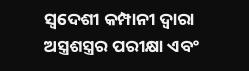ସ୍ୱଦେଶୀ କମ୍ପାନୀ ଦ୍ୱାରା ଅସ୍ତ୍ରଶସ୍ତ୍ରର ପରୀକ୍ଷା ଏବଂ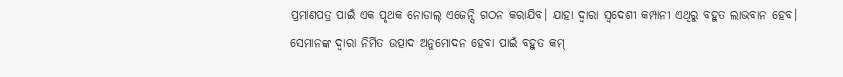ପ୍ରମାଣପତ୍ର ପାଇଁ ଏକ ପୃଥକ ନୋଡାଲ୍ ଏଜେନ୍ସି ଗଠନ କରାଯିବ। ଯାହା ଦ୍ୱାରା ସ୍ୱଦେଶୀ କମ୍ପାନୀ ଏଥିରୁ ବହୁତ ଲାଭବାନ ହେବ। ସେମାନଙ୍କ ଦ୍ୱାରା ନିର୍ମିତ ଉତ୍ପାଦ ଅନୁମୋଦନ ହେବା ପାଇଁ ବହୁତ କମ୍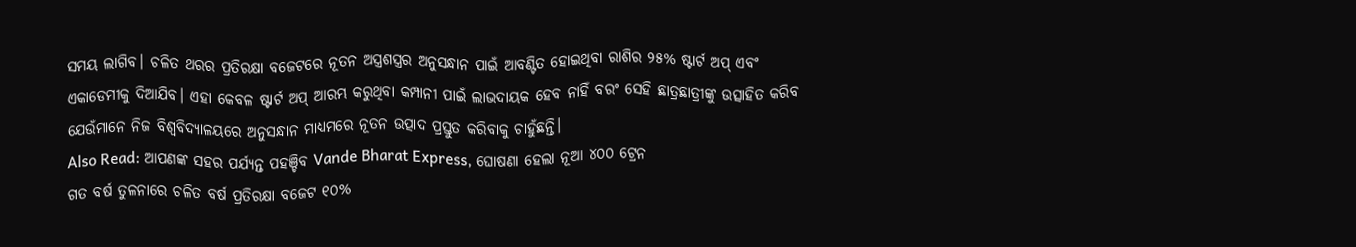ସମୟ ଲାଗିବ। ଚଳିତ ଥରର ପ୍ରତିରକ୍ଷା ବଜେଟରେ ନୂତନ ଅସ୍ତ୍ରଶସ୍ତ୍ରର ଅନୁସନ୍ଧାନ ପାଇଁ ଆବଣ୍ଟିତ ହୋଇଥିବା ରାଶିର ୨୫% ଷ୍ଟାର୍ଟ ଅପ୍ ଏବଂ ଏକାଡେମୀକୁ ଦିଆଯିବ। ଏହା କେବଳ ଷ୍ଟାର୍ଟ ଅପ୍ ଆରମ୍ଭ କରୁଥିବା କମ୍ପାନୀ ପାଇଁ ଲାଭଦାୟକ ହେବ ନାହିଁ ବରଂ ସେହି ଛାତ୍ରଛାତ୍ରୀଙ୍କୁ ଉତ୍ସାହିତ କରିବ ଯେଉଁମାନେ ନିଜ ବିଶ୍ୱବିଦ୍ୟାଳୟରେ ଅନୁସନ୍ଧାନ ମାଧ୍ୟମରେ ନୂତନ ଉତ୍ପାଦ ପ୍ରସ୍ତୁତ କରିବାକୁ ଚାହୁଁଛନ୍ତି।
Also Read: ଆପଣଙ୍କ ସହର ପର୍ଯ୍ୟନ୍ତ ପହଞ୍ଚିବ Vande Bharat Express, ଘୋଷଣା ହେଲା ନୂଆ ୪୦୦ ଟ୍ରେନ
ଗତ ବର୍ଷ ତୁଳନାରେ ଚଳିତ ବର୍ଷ ପ୍ରତିରକ୍ଷା ବଜେଟ ୧୦%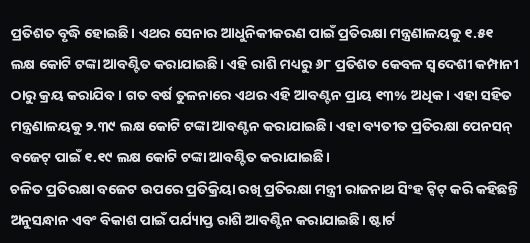ପ୍ରତିଶତ ବୃଦ୍ଧି ହୋଇଛି। ଏଥର ସେନାର ଆଧୁନିକୀକରଣ ପାଇଁ ପ୍ରତିରକ୍ଷା ମନ୍ତ୍ରଣାଳୟକୁ ୧.୫୧ ଲକ୍ଷ କୋଟି ଟଙ୍କା ଆବଣ୍ଟିତ କରାଯାଇଛି। ଏହି ରାଶି ମଧ୍ୟରୁ ୬୮ ପ୍ରତିଶତ କେବଳ ସ୍ୱଦେଶୀ କମ୍ପାନୀ ଠାରୁ କ୍ରୟ କରାଯିବ। ଗତ ବର୍ଷ ତୁଳନାରେ ଏଥର ଏହି ଆବଣ୍ଟନ ପ୍ରାୟ ୧୩% ଅଧିକ। ଏହା ସହିତ ମନ୍ତ୍ରଣାଳୟକୁ ୨.୩୯ ଲକ୍ଷ କୋଟି ଟଙ୍କା ଆବଣ୍ଟନ କରାଯାଇଛି। ଏହା ବ୍ୟତୀତ ପ୍ରତିରକ୍ଷା ପେନସନ୍ ବଜେଟ୍ ପାଇଁ ୧.୧୯ ଲକ୍ଷ କୋଟି ଟଙ୍କା ଆବଣ୍ଟିତ କରାଯାଇଛି।
ଚଳିତ ପ୍ରତିରକ୍ଷା ବଜେଟ ଉପରେ ପ୍ରତିକ୍ରିୟା ରଖି ପ୍ରତିରକ୍ଷା ମନ୍ତ୍ରୀ ରାଜନାଥ ସିଂହ ଟ୍ୱିଟ୍ କରି କହିଛନ୍ତି ଅନୁସନ୍ଧାନ ଏବଂ ବିକାଶ ପାଇଁ ପର୍ଯ୍ୟାପ୍ତ ରାଶି ଆବଣ୍ଟିନ କରାଯାଇଛି। ଷ୍ଟାର୍ଟ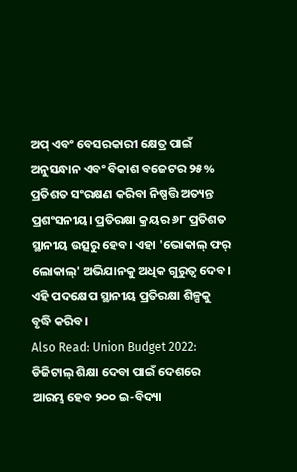ଅପ୍ ଏବଂ ବେସରକାରୀ କ୍ଷେତ୍ର ପାଇଁ ଅନୁସନ୍ଧାନ ଏବଂ ବିକାଶ ବଜେଟର ୨୫% ପ୍ରତିଶତ ସଂରକ୍ଷଣ କରିବା ନିଷ୍ପତ୍ତି ଅତ୍ୟନ୍ତ ପ୍ରଶଂସନୀୟ। ପ୍ରତିରକ୍ଷା କ୍ରୟର ୬୮ ପ୍ରତିଶତ ସ୍ଥାନୀୟ ଉତ୍ସରୁ ହେବ। ଏହା 'ଭୋକାଲ୍ ଫର୍ ଲୋକାଲ୍' ଅଭିଯାନକୁ ଅଧିକ ଗୁରୁତ୍ୱ ଦେବ। ଏହି ପଦକ୍ଷେପ ସ୍ଥାନୀୟ ପ୍ରତିରକ୍ଷା ଶିଳ୍ପକୁ ବୃଦ୍ଧି କରିବ।
Also Read: Union Budget 2022: ଡିଜିଟାଲ୍ ଶିକ୍ଷା ଦେବା ପାଇଁ ଦେଶରେ ଆରମ୍ଭ ହେବ ୨୦୦ ଇ-ବିଦ୍ୟା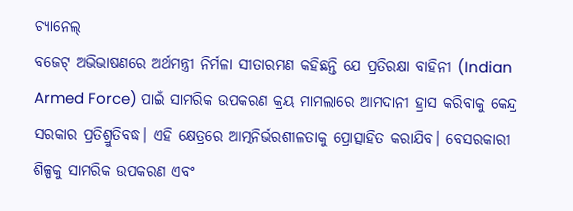ଚ୍ୟାନେଲ୍
ବଜେଟ୍ ଅଭିଭାଷଣରେ ଅର୍ଥମନ୍ତ୍ରୀ ନିର୍ମଳା ସୀତାରମଣ କହିଛନ୍ତି ଯେ ପ୍ରତିରକ୍ଷା ବାହିନୀ (Indian Armed Force) ପାଇଁ ସାମରିକ ଉପକରଣ କ୍ରୟ ମାମଲାରେ ଆମଦାନୀ ହ୍ରାସ କରିବାକୁ କେନ୍ଦ୍ର ସରକାର ପ୍ରତିଶ୍ରୁତିବଦ୍ଧ। ଏହି କ୍ଷେତ୍ରରେ ଆତ୍ମନିର୍ଭରଶୀଳତାକୁ ପ୍ରୋତ୍ସାହିତ କରାଯିବ। ବେସରକାରୀ ଶିଳ୍ପକୁ ସାମରିକ ଉପକରଣ ଏବଂ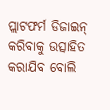ପ୍ଲାଟଫର୍ମ ଡିଜାଇନ୍ କରିବାକୁ ଉତ୍ସାହିତ କରାଯିବ ବୋଲି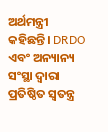ଅର୍ଥମନ୍ତ୍ରୀ କହିଛନ୍ତି। DRDO ଏବଂ ଅନ୍ୟାନ୍ୟ ସଂସ୍ଥା ଦ୍ୱାରା ପ୍ରତିଷ୍ଠିତ ସ୍ୱତନ୍ତ୍ର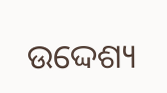ଉଦ୍ଦେଶ୍ୟ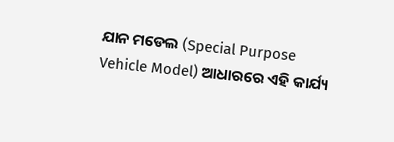ଯାନ ମଡେଲ (Special Purpose Vehicle Model) ଆଧାରରେ ଏହି କାର୍ଯ୍ୟ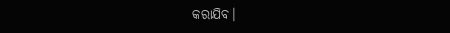କରାଯିବ।